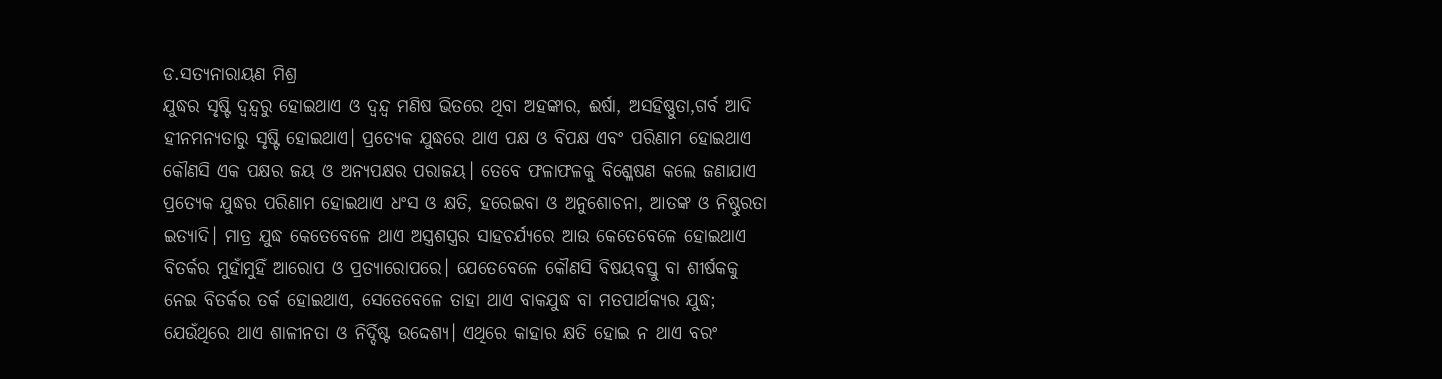ଡ.ସତ୍ୟନାରାୟଣ ମିଶ୍ର
ଯୁଦ୍ଧର ସୃଷ୍ଟି ଦ୍ୱନ୍ଦ୍ୱରୁ ହୋଇଥାଏ ଓ ଦ୍ୱନ୍ଦ୍ୱ ମଣିଷ ଭିତରେ ଥିବା ଅହଙ୍କାର, ଈର୍ଷା, ଅସହିଷ୍ଣୁତା,ଗର୍ବ ଆଦି ହୀନମନ୍ୟତାରୁ ସୃଷ୍ଟି ହୋଇଥାଏ। ପ୍ରତ୍ୟେକ ଯୁଦ୍ଧରେ ଥାଏ ପକ୍ଷ ଓ ବିପକ୍ଷ ଏବଂ ପରିଣାମ ହୋଇଥାଏ କୌଣସି ଏକ ପକ୍ଷର ଜୟ ଓ ଅନ୍ୟପକ୍ଷର ପରାଜୟ। ତେବେ ଫଳାଫଳକୁ ବିଶ୍ଳେଷଣ କଲେ ଜଣାଯାଏ ପ୍ରତ୍ୟେକ ଯୁଦ୍ଧର ପରିଣାମ ହୋଇଥାଏ ଧଂସ ଓ କ୍ଷତି, ହରେଇବା ଓ ଅନୁଶୋଚନା, ଆତଙ୍କ ଓ ନିଷ୍ଠୁରତା ଇତ୍ୟାଦି। ମାତ୍ର ଯୁଦ୍ଧ କେତେବେଳେ ଥାଏ ଅସ୍ତ୍ରଶସ୍ତ୍ରର ସାହଚର୍ଯ୍ୟରେ ଆଉ କେତେବେଳେ ହୋଇଥାଏ ବିତର୍କର ମୁହାଁମୁହିଁ ଆରୋପ ଓ ପ୍ରତ୍ୟାରୋପରେ। ଯେତେବେଳେ କୌଣସି ବିଷୟବସ୍ତୁ ବା ଶୀର୍ଷକକୁ ନେଇ ବିତର୍କର ତର୍କ ହୋଇଥାଏ, ସେତେବେଳେ ତାହା ଥାଏ ବାକଯୁଦ୍ଧ ବା ମତପାର୍ଥକ୍ୟର ଯୁଦ୍ଧ; ଯେଉଁଥିରେ ଥାଏ ଶାଳୀନତା ଓ ନିର୍ଦ୍ଦିଷ୍ଟ ଉଦ୍ଦେଶ୍ୟ। ଏଥିରେ କାହାର କ୍ଷତି ହୋଇ ନ ଥାଏ ବରଂ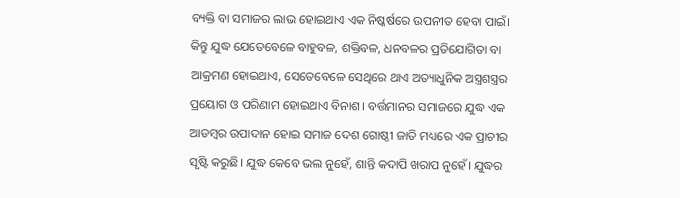ବ୍ୟକ୍ତି ବା ସମାଜର ଲାଭ ହୋଇଥାଏ ଏକ ନିଷ୍କର୍ଷରେ ଉପନୀତ ହେବା ପାଇଁ। କିନ୍ତୁ ଯୁଦ୍ଧ ଯେତେବେଳେ ବାହୁବଳ, ଶକ୍ତିବଳ, ଧନବଳର ପ୍ରତିଯୋଗିତା ବା ଆକ୍ରମଣ ହୋଇଥାଏ, ସେତେବେଳେ ସେଥିରେ ଥାଏ ଅତ୍ୟାଧୁନିକ ଅସ୍ତ୍ରଶସ୍ତ୍ରର ପ୍ରୟୋଗ ଓ ପରିଣାମ ହୋଇଥାଏ ବିନାଶ। ବର୍ତ୍ତମାନର ସମାଜରେ ଯୁଦ୍ଧ ଏକ ଆଡମ୍ବର ଉପାଦାନ ହୋଇ ସମାଜ ଦେଶ ଗୋଷ୍ଠୀ ଜାତି ମଧ୍ୟରେ ଏକ ପ୍ରାଚୀର ସୃଷ୍ଟି କରୁଛି। ଯୁଦ୍ଧ କେବେ ଭଲ ନୁହେଁ, ଶାନ୍ତି କଦାପି ଖରାପ ନୁହେଁ। ଯୁଦ୍ଧର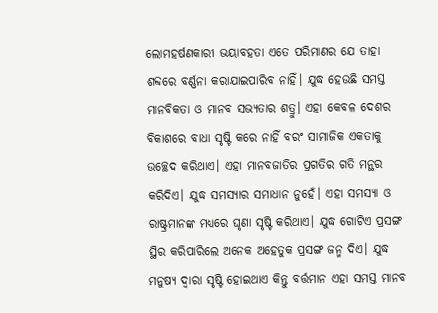ଲୋମହର୍ଷଣକାରୀ ଭୟାବହତା ଏତେ ପରିମାଣର ଯେ ତାହା ଶବ୍ଦରେ ବର୍ଣ୍ଣନା କରାଯାଇପାରିବ ନାହିଁ। ଯୁଦ୍ଧ ହେଉଛି ସମସ୍ତ ମାନବିକତା ଓ ମାନବ ସଭ୍ୟତାର ଶତ୍ରୁ। ଏହା କେବଳ ଦେଶର ବିକାଶରେ ବାଧା ସୃଷ୍ଟି କରେ ନାହିଁ ବରଂ ସାମାଜିକ ଏକତାକୁ ଉଚ୍ଛେଦ କରିଥାଏ। ଏହା ମାନବଜାତିର ପ୍ରଗତିର ଗତି ମନ୍ଥର କରିଦିଏ। ଯୁଦ୍ଧ ସମସ୍ୟାର ସମାଧାନ ନୁହେଁ। ଏହା ସମସ୍ୟା ଓ ରାଷ୍ଟ୍ରମାନଙ୍କ ମଧ୍ୟରେ ଘୃଣା ସୃଷ୍ଟି କରିଥାଏ। ଯୁଦ୍ଧ ଗୋଟିଏ ପ୍ରସଙ୍ଗ ସ୍ଥିର କରିପାରିଲେ ଅନେକ ଅହେତୁକ ପ୍ରସଙ୍ଗ ଜନ୍ମ ଦିଏ। ଯୁଦ୍ଧ ମନୁଷ୍ୟ ଦ୍ୱାରା ସୃଷ୍ଟି ହୋଇଥାଏ କିନ୍ତୁ ବର୍ତ୍ତମାନ ଏହା ସମସ୍ତ ମାନବ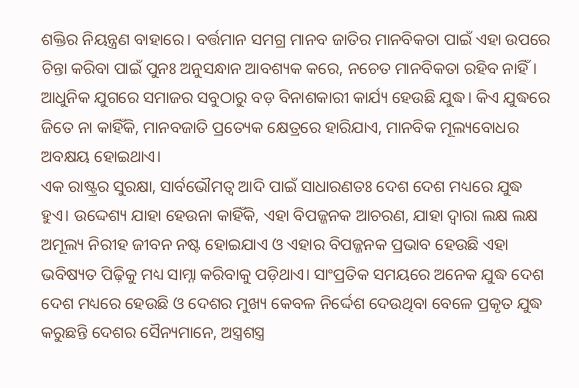ଶକ୍ତିର ନିୟନ୍ତ୍ରଣ ବାହାରେ। ବର୍ତ୍ତମାନ ସମଗ୍ର ମାନବ ଜାତିର ମାନବିକତା ପାଇଁ ଏହା ଉପରେ ଚିନ୍ତା କରିବା ପାଇଁ ପୁନଃ ଅନୁସନ୍ଧାନ ଆବଶ୍ୟକ କରେ, ନଚେତ ମାନବିକତା ରହିବ ନାହିଁ। ଆଧୁନିକ ଯୁଗରେ ସମାଜର ସବୁଠାରୁ ବଡ଼ ବିନାଶକାରୀ କାର୍ଯ୍ୟ ହେଉଛି ଯୁଦ୍ଧ। କିଏ ଯୁଦ୍ଧରେ ଜିତେ ନା କାହିଁକି, ମାନବଜାତି ପ୍ରତ୍ୟେକ କ୍ଷେତ୍ରରେ ହାରିଯାଏ, ମାନବିକ ମୂଲ୍ୟବୋଧର ଅବକ୍ଷୟ ହୋଇଥାଏ।
ଏକ ରାଷ୍ଟ୍ରର ସୁରକ୍ଷା, ସାର୍ବଭୌମତ୍ୱ ଆଦି ପାଇଁ ସାଧାରଣତଃ ଦେଶ ଦେଶ ମଧ୍ୟରେ ଯୁଦ୍ଧ ହୁଏ। ଉଦ୍ଦେଶ୍ୟ ଯାହା ହେଉନା କାହିଁକି, ଏହା ବିପଜ୍ଜନକ ଆଚରଣ, ଯାହା ଦ୍ୱାରା ଲକ୍ଷ ଲକ୍ଷ ଅମୂଲ୍ୟ ନିରୀହ ଜୀବନ ନଷ୍ଟ ହୋଇଯାଏ ଓ ଏହାର ବିପଜ୍ଜନକ ପ୍ରଭାବ ହେଉଛି ଏହା ଭବିଷ୍ୟତ ପିଢ଼ିକୁ ମଧ୍ୟ ସାମ୍ନା କରିବାକୁ ପଡ଼ିଥାଏ। ସାଂପ୍ରତିକ ସମୟରେ ଅନେକ ଯୁଦ୍ଧ ଦେଶ ଦେଶ ମଧ୍ୟରେ ହେଉଛି ଓ ଦେଶର ମୁଖ୍ୟ କେବଳ ନିର୍ଦ୍ଦେଶ ଦେଉଥିବା ବେଳେ ପ୍ରକୃତ ଯୁଦ୍ଧ କରୁଛନ୍ତି ଦେଶର ସୈନ୍ୟମାନେ, ଅସ୍ତ୍ରଶସ୍ତ୍ର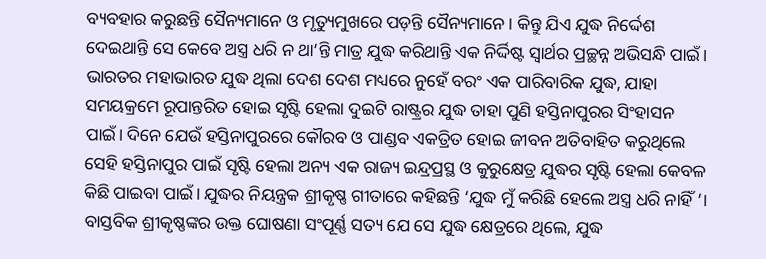ବ୍ୟବହାର କରୁଛନ୍ତି ସୈନ୍ୟମାନେ ଓ ମୃତ୍ୟୁମୁଖରେ ପଡ଼ନ୍ତି ସୈନ୍ୟମାନେ। କିନ୍ତୁ ଯିଏ ଯୁଦ୍ଧ ନିର୍ଦ୍ଦେଶ ଦେଇଥାନ୍ତି ସେ କେବେ ଅସ୍ତ୍ର ଧରି ନ ଥା’ନ୍ତି ମାତ୍ର ଯୁଦ୍ଧ କରିଥାନ୍ତି ଏକ ନିର୍ଦ୍ଦିଷ୍ଟ ସ୍ବାର୍ଥର ପ୍ରଚ୍ଛନ୍ନ ଅଭିସନ୍ଧି ପାଇଁ। ଭାରତର ମହାଭାରତ ଯୁଦ୍ଧ ଥିଲା ଦେଶ ଦେଶ ମଧ୍ୟରେ ନୁହେଁ ବରଂ ଏକ ପାରିବାରିକ ଯୁଦ୍ଧ, ଯାହା ସମୟକ୍ରମେ ରୂପାନ୍ତରିତ ହୋଇ ସୃଷ୍ଟି ହେଲା ଦୁଇଟି ରାଷ୍ଟ୍ରର ଯୁଦ୍ଧ ତାହା ପୁଣି ହସ୍ତିନାପୁରର ସିଂହାସନ ପାଇଁ। ଦିନେ ଯେଉଁ ହସ୍ତିନାପୁରରେ କୌରବ ଓ ପାଣ୍ଡବ ଏକତ୍ରିତ ହୋଇ ଜୀବନ ଅତିବାହିତ କରୁଥିଲେ ସେହି ହସ୍ତିନାପୁର ପାଇଁ ସୃଷ୍ଟି ହେଲା ଅନ୍ୟ ଏକ ରାଜ୍ୟ ଇନ୍ଦ୍ରପ୍ରସ୍ଥ ଓ କୁରୁକ୍ଷେତ୍ର ଯୁଦ୍ଧର ସୃଷ୍ଟି ହେଲା କେବଳ କିଛି ପାଇବା ପାଇଁ। ଯୁଦ୍ଧର ନିୟନ୍ତ୍ରକ ଶ୍ରୀକୃଷ୍ଣ ଗୀତାରେ କହିଛନ୍ତି ‘ଯୁଦ୍ଧ ମୁଁ କରିଛି ହେଲେ ଅସ୍ତ୍ର ଧରି ନାହିଁ ’। ବାସ୍ତବିକ ଶ୍ରୀକୃଷ୍ଣଙ୍କର ଉକ୍ତ ଘୋଷଣା ସଂପୂର୍ଣ୍ଣ ସତ୍ୟ ଯେ ସେ ଯୁଦ୍ଧ କ୍ଷେତ୍ରରେ ଥିଲେ, ଯୁଦ୍ଧ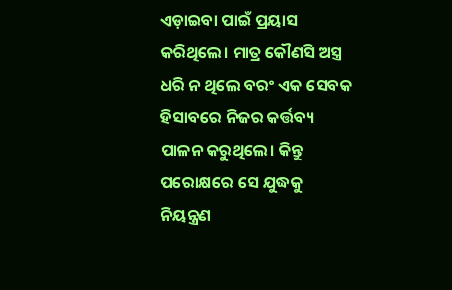ଏଡ଼ାଇବା ପାଇଁ ପ୍ରୟାସ କରିଥିଲେ। ମାତ୍ର କୌଣସି ଅସ୍ତ୍ର ଧରି ନ ଥିଲେ ବରଂ ଏକ ସେବକ ହିସାବରେ ନିଜର କର୍ତ୍ତବ୍ୟ ପାଳନ କରୁଥିଲେ। କିନ୍ତୁ ପରୋକ୍ଷରେ ସେ ଯୁଦ୍ଧକୁ ନିୟନ୍ତ୍ରଣ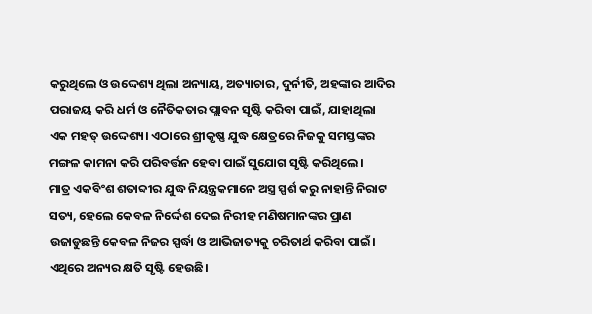କରୁଥିଲେ ଓ ଉଦ୍ଦେଶ୍ୟ ଥିଲା ଅନ୍ୟାୟ, ଅତ୍ୟାଚାର, ଦୁର୍ନୀତି, ଅହଙ୍କାର ଆଦିର ପରାଜୟ କରି ଧର୍ମ ଓ ନୈତିକତାର ପ୍ଲାବନ ସୃଷ୍ଟି କରିବା ପାଇଁ, ଯାହାଥିଲା ଏକ ମହତ୍ ଉଦ୍ଦେଶ୍ୟ। ଏଠାରେ ଶ୍ରୀକୃଷ୍ଣ ଯୁଦ୍ଧ କ୍ଷେତ୍ରରେ ନିଜକୁ ସମସ୍ତଙ୍କର ମଙ୍ଗଳ କାମନା କରି ପରିବର୍ତ୍ତନ ହେବା ପାଇଁ ସୁଯୋଗ ସୃଷ୍ଟି କରିଥିଲେ।
ମାତ୍ର ଏକବିଂଶ ଶତାବ୍ଦୀର ଯୁଦ୍ଧ ନିୟନ୍ତ୍ରକମାନେ ଅସ୍ତ୍ର ସ୍ପର୍ଶ କରୁ ନାହାନ୍ତି ନିରାଟ ସତ୍ୟ, ହେଲେ କେବଳ ନିର୍ଦ୍ଦେଶ ଦେଇ ନିରୀହ ମଣିଷମାନଙ୍କର ପ୍ରାଣ ଉଜାଡୁଛନ୍ତି କେବଳ ନିଜର ସ୍ପର୍ଦ୍ଧା ଓ ଆଭିଜାତ୍ୟକୁ ଚରିତାର୍ଥ କରିବା ପାଇଁ। ଏଥିରେ ଅନ୍ୟର କ୍ଷତି ସୃଷ୍ଟି ହେଉଛି।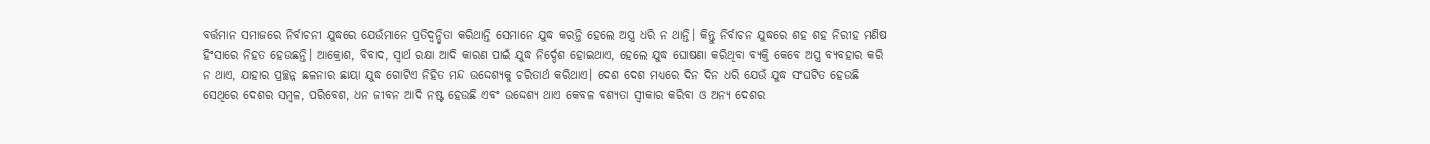ବର୍ତ୍ତମାନ ସମାଜରେ ନିର୍ବାଚନୀ ଯୁଦ୍ଧରେ ଯେଉଁମାନେ ପ୍ରତିଦ୍ୱନ୍ଦ୍ୱିତା କରିଥାନ୍ତି ସେମାନେ ଯୁଦ୍ଧ କରନ୍ତି ହେଲେ ଅସ୍ତ୍ର ଧରି ନ ଥାନ୍ତି। କିନ୍ତୁ ନିର୍ବାଚନ ଯୁଦ୍ଧରେ ଶହ ଶହ ନିରୀହ ମଣିଷ ହିଂସାରେ ନିହତ ହେଉଛନ୍ତି। ଆକ୍ରୋଶ, ବିବାଦ, ସ୍ବାର୍ଥ ରକ୍ଷା ଆଦି କାରଣ ପାଇଁ ଯୁଦ୍ଧ ନିର୍ଦ୍ଦେଶ ହୋଇଥାଏ, ହେଲେ ଯୁଦ୍ଧ ଘୋଷଣା କରିଥିବା ବ୍ୟକ୍ତି କେବେ ଅସ୍ତ୍ର ବ୍ୟବହାର କରି ନ ଥାଏ, ଯାହାର ପ୍ରଚ୍ଛନ୍ନ ଛଳନାର ଛାୟା ଯୁଦ୍ଧ ଗୋଟିଏ ନିହିତ ମନ୍ଦ ଉଦ୍ଦେଶ୍ୟକୁ ଚରିତାର୍ଥ କରିଥାଏ। ଦେଶ ଦେଶ ମଧ୍ୟରେ ଦିନ ଦିନ ଧରି ଯେଉଁ ଯୁଦ୍ଧ ସଂଘଟିତ ହେଉଛି ସେଥିରେ ଦେଶର ସମ୍ବଳ, ପରିବେଶ, ଧନ ଜୀବନ ଆଦି ନଷ୍ଟ ହେଉଛି ଏବଂ ଉଦ୍ଦେଶ୍ୟ ଥାଏ କେବଳ ବଶ୍ୟତା ସ୍ବୀକାର କରିବା ଓ ଅନ୍ୟ ଦେଶର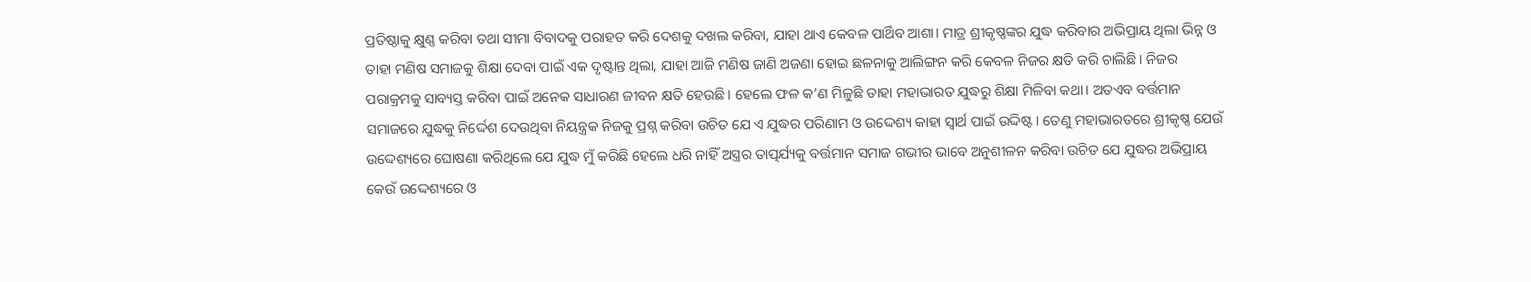ପ୍ରତିଷ୍ଠାକୁ କ୍ଷୁଣ୍ଣ କରିବା ତଥା ସୀମା ବିବାଦକୁ ପରାହତ କରି ଦେଶକୁ ଦଖଲ କରିବା, ଯାହା ଥାଏ କେବଳ ପାର୍ଥିବ ଆଶା। ମାତ୍ର ଶ୍ରୀକୃଷ୍ଣଙ୍କର ଯୁଦ୍ଧ କରିବାର ଅଭିପ୍ରାୟ ଥିଲା ଭିନ୍ନ ଓ ତାହା ମଣିଷ ସମାଜକୁ ଶିକ୍ଷା ଦେବା ପାଇଁ ଏକ ଦୃଷ୍ଟାନ୍ତ ଥିଲା, ଯାହା ଆଜି ମଣିଷ ଜାଣି ଅଜଣା ହୋଇ ଛଳନାକୁ ଆଲିଙ୍ଗନ କରି କେବଳ ନିଜର କ୍ଷତି କରି ଚାଲିଛି। ନିଜର ପରାକ୍ରମକୁ ସାବ୍ୟସ୍ତ କରିବା ପାଇଁ ଅନେକ ସାଧାରଣ ଜୀବନ କ୍ଷତି ହେଉଛି। ହେଲେ ଫଳ କ’ଣ ମିଳୁଛି ତାହା ମହାଭାରତ ଯୁଦ୍ଧରୁ ଶିକ୍ଷା ମିଳିବା କଥା। ଅତଏବ ବର୍ତ୍ତମାନ ସମାଜରେ ଯୁଦ୍ଧକୁ ନିର୍ଦ୍ଦେଶ ଦେଉଥିବା ନିୟନ୍ତ୍ରକ ନିଜକୁ ପ୍ରଶ୍ନ କରିବା ଉଚିତ ଯେ ଏ ଯୁଦ୍ଧର ପରିଣାମ ଓ ଉଦ୍ଦେଶ୍ୟ କାହା ସ୍ବାର୍ଥ ପାଇଁ ଉଦ୍ଦିଷ୍ଟ। ତେଣୁ ମହାଭାରତରେ ଶ୍ରୀକୃଷ୍ଣ ଯେଉଁ ଉଦ୍ଦେଶ୍ୟରେ ଘୋଷଣା କରିଥିଲେ ଯେ ଯୁଦ୍ଧ ମୁଁ କରିଛି ହେଲେ ଧରି ନାହିଁ ଅସ୍ତ୍ରର ତାତ୍ପର୍ଯ୍ୟକୁ ବର୍ତ୍ତମାନ ସମାଜ ଗଭୀର ଭାବେ ଅନୁଶୀଳନ କରିବା ଉଚିତ ଯେ ଯୁଦ୍ଧର ଅଭିପ୍ରାୟ କେଉଁ ଉଦ୍ଦେଶ୍ୟରେ ଓ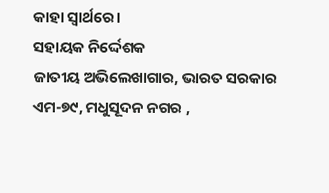କାହା ସ୍ବାର୍ଥରେ।
ସହାୟକ ନିର୍ଦ୍ଦେଶକ
ଜାତୀୟ ଅଭିଲେଖାଗାର, ଭାରତ ସରକାର
ଏମ-୭୯, ମଧୁସୂଦନ ନଗର ,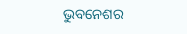ଭୁବନେଶର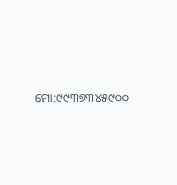ମୋ:୯୯୩୭୩୪୫୯୦୦